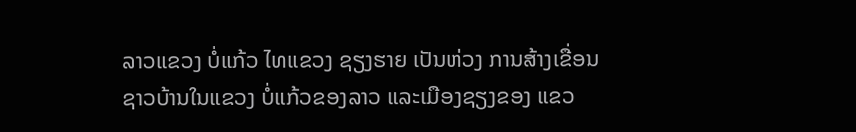ລາວແຂວງ ບໍ່ແກ້ວ ໄທແຂວງ ຊຽງຮາຍ ເປັນຫ່ວງ ການສ້າງເຂື່ອນ
ຊາວບ້ານໃນແຂວງ ບໍ່ແກ້ວຂອງລາວ ແລະເມືອງຊຽງຂອງ ແຂວ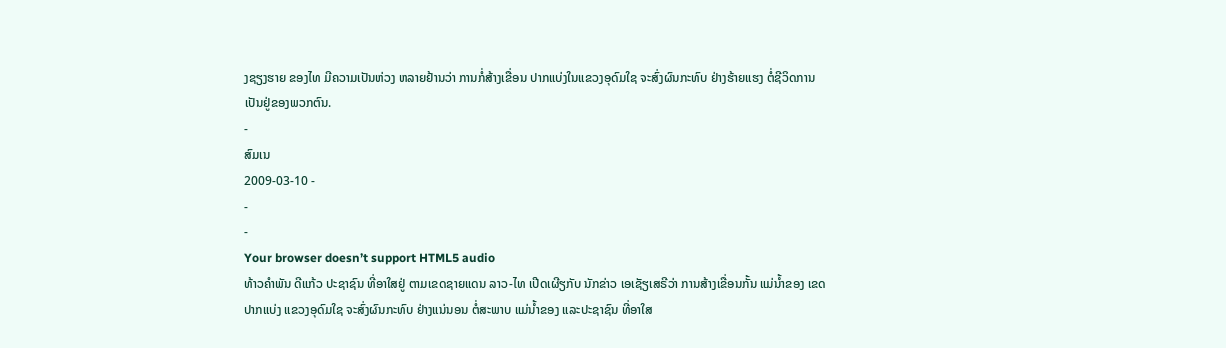ງຊຽງຮາຍ ຂອງໄທ ມີຄວາມເປັນຫ່ວງ ຫລາຍຢ້ານວ່າ ການກໍ່ສ້າງເຂື່ອນ ປາກແບ່ງໃນແຂວງອຸດົມໃຊ ຈະສົ່ງຜົນກະທົບ ຢ່າງຮ້າຍແຮງ ຕໍ່ຊີວິດການ ເປັນຢູ່ຂອງພວກຕົນ.
-
ສົມເນ
2009-03-10 -
-
-
Your browser doesn’t support HTML5 audio
ທ້າວຄໍາພັນ ດີແກ້ວ ປະຊາຊົນ ທີ່ອາໃສຢູ່ ຕາມເຂດຊາຍແດນ ລາວ-ໄທ ເປີດເຜີຽກັບ ນັກຂ່າວ ເອເຊັຽເສຣີວ່າ ການສ້າງເຂື່ອນກັ້ນ ແມ່ນໍ້າຂອງ ເຂດປາກແບ່ງ ແຂວງອຸດົມໃຊ ຈະສົ່ງຜົນກະທົບ ຢ່າງແນ່ນອນ ຕໍ່ສະພາບ ແມ່ນໍ້າຂອງ ແລະປະຊາຊົນ ທີ່ອາໃສ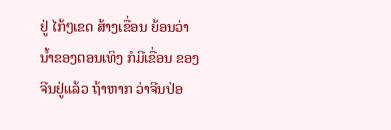ຢູ່ ໄກ້ໆເຂດ ສ້າງເຂື່ອນ ຍ້ອນວ່າ ນໍ້າຂອງຕອນເທິງ ກໍມີເຂື່ອນ ຂອງຈີນຢູ່ແລ້ວ ຖ້າຫາກ ວ່າຈີນປ່ອ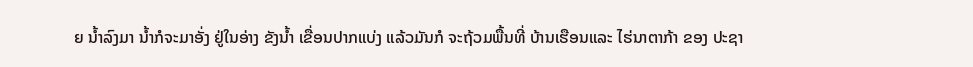ຍ ນໍ້າລົງມາ ນໍ້າກໍຈະມາອັ່ງ ຢູ່ໃນອ່າງ ຂັງນໍ້າ ເຂື່ອນປາກແບ່ງ ແລ້ວມັນກໍ ຈະຖ້ວມພື້ນທີ່ ບ້ານເຮືອນແລະ ໄຮ່ນາຕາກ້າ ຂອງ ປະຊາ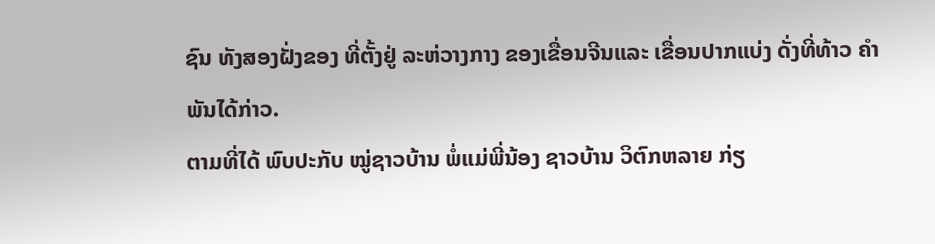ຊົນ ທັງສອງຝັ່ງຂອງ ທີ່ຕັ້ງຢູ່ ລະຫ່ວາງກາງ ຂອງເຂື່ອນຈີນແລະ ເຂື່ອນປາກແບ່ງ ດັ່ງທີ່ທ້າວ ຄໍາພັນໄດ້ກ່າວ.
ຕາມທີ່ໄດ້ ພົບປະກັບ ໝູ່ຊາວບ້ານ ພໍ່ແມ່ພີ່ນ້ອງ ຊາວບ້ານ ວິຕົກຫລາຍ ກ່ຽ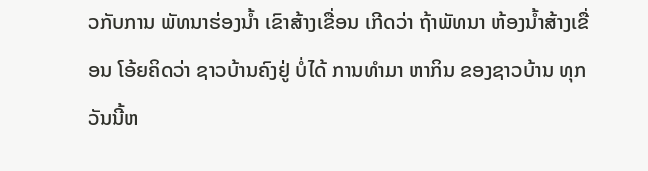ວກັບການ ພັທນາຮ່ອງນໍ້າ ເຂົາສ້າງເຂື່ອນ ເກີດວ່າ ຖ້າພັທນາ ຫ້ອງນໍ້າສ້າງເຂື່ອນ ໂອ້ຍຄິດວ່າ ຊາວບ້ານຄົງຢູ່ ບໍ່ໄດ້ ການທໍາມາ ຫາກິນ ຂອງຊາວບ້ານ ທຸກວັນນີ້ຫ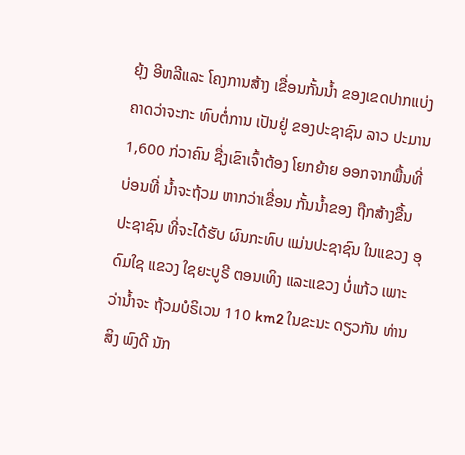ຍຸ້ງ ອີຫລີແລະ ໂຄງການສ້າງ ເຂື່ອນກັ້ນນໍ້າ ຂອງເຂດປາກແບ່ງ ຄາດວ່າຈະກະ ທົບຕໍ່ການ ເປັນຢູ່ ຂອງປະຊາຊົນ ລາວ ປະມານ 1,600 ກ່ວາຄົນ ຊື່ງເຂົາເຈົ້າຕ້ອງ ໂຍກຍ້າຍ ອອກຈາກພື້ນທີ່ ບ່ອນທີ່ ນໍ້າຈະຖ້ວມ ຫາກວ່າເຂື່ອນ ກັ້ນນໍ້າຂອງ ຖືກສ້າງຂື້ນ ປະຊາຊົນ ທີ່ຈະໄດ້ຮັບ ຜົນກະທົບ ແມ່ນປະຊາຊົນ ໃນແຂວງ ອຸດົມໃຊ ແຂວງ ໃຊຍະບູຣີ ຕອນເທິງ ແລະແຂວງ ບໍ່ແກ້ວ ເພາະວ່ານໍ້າຈະ ຖ້ວມບໍຣິເວນ 110 km2 ໃນຂະນະ ດຽວກັນ ທ່ານ ສິງ ພົງດີ ນັກ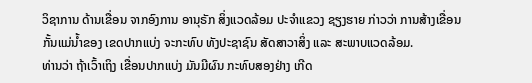ວິຊາການ ດ້ານເຂື່ອນ ຈາກອົງການ ອານຸຣັກ ສິ່ງແວດລ້ອມ ປະຈໍາແຂວງ ຊຽງຮາຍ ກ່າວວ່າ ການສ້າງເຂື່ອນ
ກັ້ນແມ່ນໍ້າຂອງ ເຂດປາກແບ່ງ ຈະກະທົບ ທັງປະຊາຊົນ ສັດສາວາສິ່ງ ແລະ ສະພາບແວດລ້ອມ.
ທ່ານວ່າ ຖ້າເວົ້າເຖິງ ເຂື່ອນປາກແບ່ງ ມັນມີຜົນ ກະທົບສອງຢ່າງ ເກີດ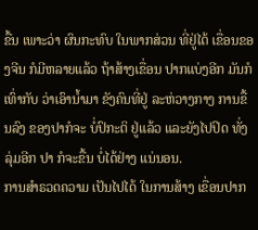ຂື້ນ ເພາະວ່າ ຜົນກະທົບ ໃນພາກສ່ວນ ທີ່ຢູ່ໄຕ້ ເຂື່ອນຂອງຈີນ ກໍມີຫລາຍແລ້ວ ຖ້າສ້າງເຂື່ອນ ປາກແບ່ງອີກ ມັນກໍເທົ່າກັບ ວ່າເອົານໍ້າມາ ຂັງຄົນທີ່ຢູ່ ລະຫ່ວາງກາງ ການຂື້ນລົງ ຂອງປາກໍຈະ ບໍ່ປົກະຕິ ຢູ່ແລ້ວ ແລະຍັງໄປປິດ ທັ່ງລຸ່ມອີກ ປາ ກໍຈະຂື້ນ ບໍ່ໄດ້ຢ່າງ ແນ່ນອນ.
ການສໍາຣວດຄວາມ ເປັນໄປໄດ້ ໃນການສ້າງ ເຂື່ອນປາກ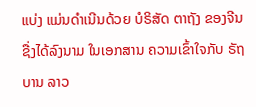ແບ່ງ ແມ່ນດໍາເນີນດ້ວຍ ບໍຣິສັດ ຕາຖັງ ຂອງຈີນ ຊື່ງໄດ້ລົງນາມ ໃນເອກສານ ຄວາມເຂົ້າໃຈກັບ ຣັຖບານ ລາວ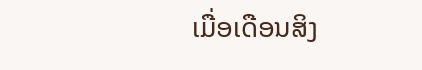ເມື່ອເດືອນສິງ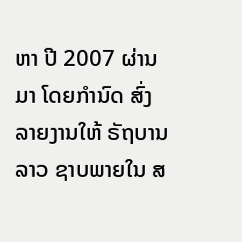ຫາ ປີ 2007 ຜ່ານມາ ໂດຍກໍານົດ ສົ່ງລາຍງານໃຫ້ ຣັຖບານລາວ ຊາບພາຍໃນ ສ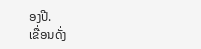ອງປີ.
ເຂື່ອນດັ່ງ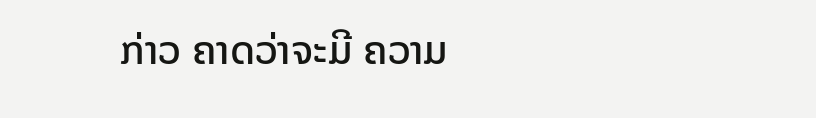ກ່າວ ຄາດວ່າຈະມີ ຄວາມ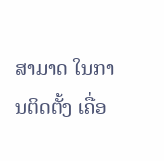ສາມາດ ໃນການຕິດຕັ້ງ ເຄື່ອ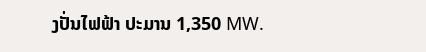ງປັ່ນໄຟຟ້າ ປະມານ 1,350 MW.